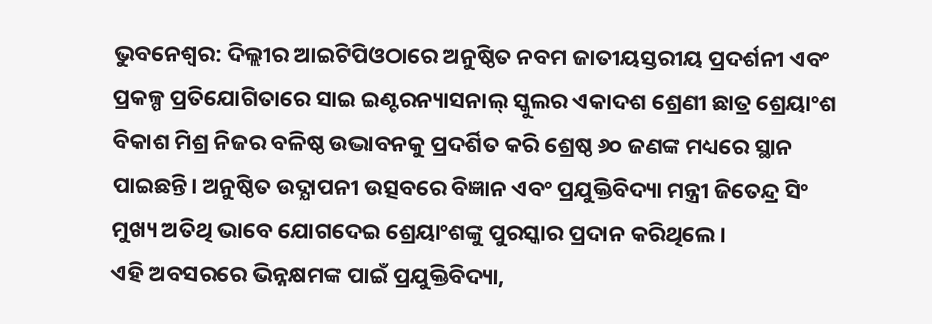ଭୁବନେଶ୍ବର: ଦିଲ୍ଲୀର ଆଇଟିପିଓଠାରେ ଅନୁଷ୍ଠିତ ନବମ ଜାତୀୟସ୍ତରୀୟ ପ୍ରଦର୍ଶନୀ ଏବଂ ପ୍ରକଳ୍ପ ପ୍ରତିଯୋଗିତାରେ ସାଇ ଇଣ୍ଟରନ୍ୟାସନାଲ୍ ସ୍କୁଲର ଏକାଦଶ ଶ୍ରେଣୀ ଛାତ୍ର ଶ୍ରେୟାଂଶ ବିକାଶ ମିଶ୍ର ନିଜର ବଳିଷ୍ଠ ଉଦ୍ଭାବନକୁ ପ୍ରଦର୍ଶିତ କରି ଶ୍ରେଷ୍ଠ ୬୦ ଜଣଙ୍କ ମଧ୍ୟରେ ସ୍ଥାନ ପାଇଛନ୍ତି। ଅନୁଷ୍ଠିତ ଉଦ୍ଯାପନୀ ଉତ୍ସବରେ ବିଜ୍ଞାନ ଏବଂ ପ୍ରଯୁକ୍ତିବିଦ୍ୟା ମନ୍ତ୍ରୀ ଜିତେନ୍ଦ୍ର ସିଂ ମୁଖ୍ୟ ଅତିଥି ଭାବେ ଯୋଗଦେଇ ଶ୍ରେୟାଂଶଙ୍କୁ ପୁରସ୍କାର ପ୍ରଦାନ କରିଥିଲେ।
ଏହି ଅବସରରେ ଭିନ୍ନକ୍ଷମଙ୍କ ପାଇଁ ପ୍ରଯୁକ୍ତିବିଦ୍ୟା,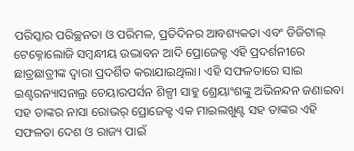ପରିସ୍କାର ପରିଚ୍ଛନତା ଓ ପରିମଳ, ପ୍ରତିଦିନର ଆବଶ୍ୟକତା ଏବଂ ଡିଜିଟାଲ୍ ଟେକ୍ନୋଲୋଜି ସମ୍ବନ୍ଧୀୟ ଉଦ୍ଭାବନ ଆଦି ପ୍ରୋଜେକ୍ଟ ଏହି ପ୍ରଦର୍ଶନୀରେ ଛାତ୍ରଛାତ୍ରୀଙ୍କ ଦ୍ୱାରା ପ୍ରଦର୍ଶିତ କରାଯାଇଥିଲା। ଏହି ସଫଳତାରେ ସାଇ ଇଣ୍ଟରନ୍ୟାସନାଲ୍ର ଚେୟାରପର୍ସନ ଶିଳ୍ପୀ ସାହୁ ଶ୍ରେୟାଂଶଙ୍କୁ ଅଭିନନ୍ଦନ ଜଣାଇବା ସହ ତାଙ୍କର ନାସା ରୋଭର୍ ପ୍ରୋଜେକ୍ଟ ଏକ ମାଇଲଖୁଣ୍ଟ ସହ ତାଙ୍କର ଏହି ସଫଳତା ଦେଶ ଓ ରାଜ୍ୟ ପାଇଁ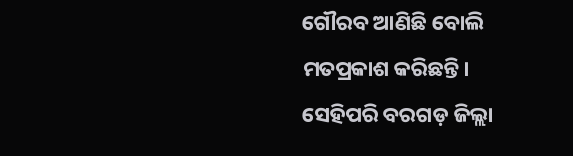ଗୌରବ ଆଣିଛି ବୋଲି ମତପ୍ରକାଶ କରିଛନ୍ତି। ସେହିପରି ବରଗଡ଼ ଜିଲ୍ଲା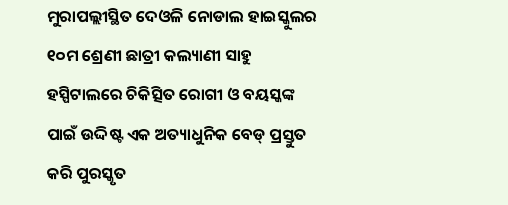ମୁରାପଲ୍ଲୀସ୍ଥିତ ଦେଓଳି ନୋଡାଲ ହାଇସ୍କୁଲର ୧୦ମ ଶ୍ରେଣୀ ଛାତ୍ରୀ କଲ୍ୟାଣୀ ସାହୁ ହସ୍ପିଟାଲରେ ଚିକିତ୍ସିତ ରୋଗୀ ଓ ବୟସ୍କଙ୍କ ପାଇଁ ଉଦ୍ଦିଷ୍ଟ ଏକ ଅତ୍ୟାଧୁନିକ ବେଡ୍ ପ୍ରସ୍ତୁତ କରି ପୁରସ୍କୃତ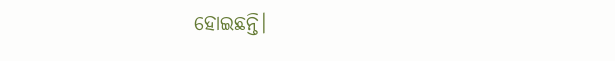ହୋଇଛନ୍ତି।